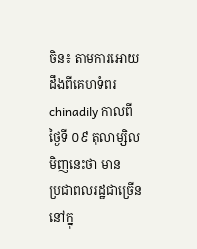ចិន៖ តាមការអោយដឹងពីគេហទំពរ chinadily កាលពីថ្ងៃទី ០៩ តុលាម្សិលមិញនេះថា មាន
ប្រជាពលរដ្ឋជាច្រើន នៅក្នុ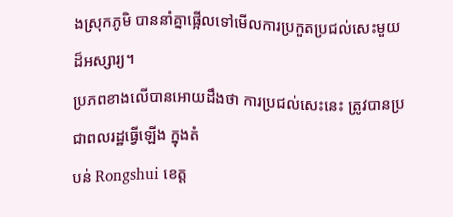ងស្រុកភូមិ បាននាំគ្នាផ្អើលទៅមើលការប្រកួតប្រជល់សេះមួយ
ដ៏អស្សារ្យ។
ប្រភពខាងលើបានអោយដឹងថា ការប្រជល់សេះនេះ ត្រូវបានប្រជាពលរដ្ឋធ្វើឡើង ក្នុងតំ
បន់ Rongshui ខេត្ដ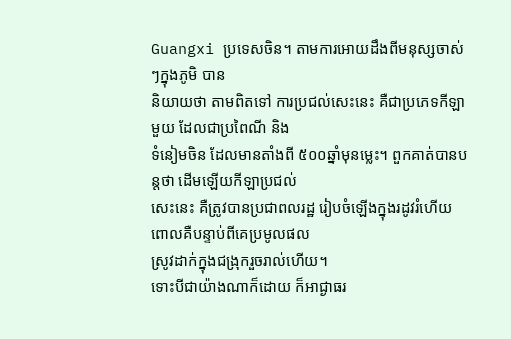Guangxi ប្រទេសចិន។ តាមការអោយដឹងពីមនុស្សចាស់ៗក្នុងភូមិ បាន
និយាយថា តាមពិតទៅ ការប្រជល់សេះនេះ គឺជាប្រភេទកីឡាមួយ ដែលជាប្រពៃណី និង
ទំនៀមចិន ដែលមានតាំងពី ៥០០ឆ្នាំមុនម្លេះ។ ពួកគាត់បានបន្ដថា ដើមឡើយកីឡាប្រជល់
សេះនេះ គឺត្រូវបានប្រជាពលរដ្ឋ រៀបចំឡើងក្នុងរដូវរំហើយ ពោលគឺបន្ទាប់ពីគេប្រមូលផល
ស្រូវដាក់ក្នុងជង្រុករួចរាល់ហើយ។
ទោះបីជាយ៉ាងណាក៏ដោយ ក៏អាជ្ងាធរ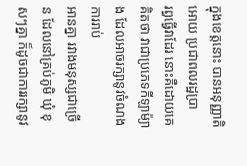ក្នុងខេត្ដនោះ បានអនុញ្ញាតិអោយ ប្រជាពលរដ្ឋប្រា
រព្ធធ្វើវាដែរ នោះគឺដោយគេគិតថា វាជាប្រភេទកីឡាម៉្យាង ដែលអាចរក្សានូវចំណង ការរាប់
អានគ្នា រវាងមនុស្សជាច្រើន ដែលនៅគ្រប់ភូមិ ឃុំ ខុសៗគ្នា ក៏ដូចជាការរក្សានូវ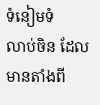ទំនៀមទំ
លាប់ចិន ដែលមានតាំងពី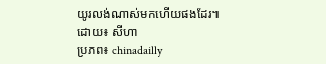យូរលង់ណាស់មកហើយផងដែរ៕
ដោយ៖ សីហា
ប្រភព៖ chinadailly